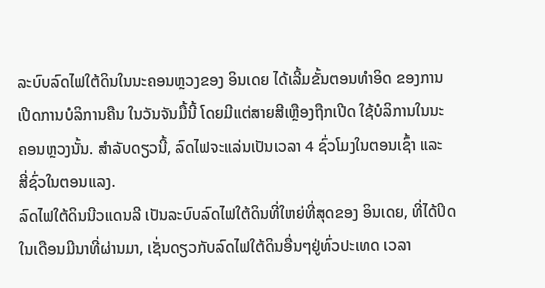ລະບົບລົດໄຟໃຕ້ດິນໃນນະຄອນຫຼວງຂອງ ອິນເດຍ ໄດ້ເລີ້ມຂັ້ນຕອນທຳອິດ ຂອງການ
ເປີດການບໍລິການຄືນ ໃນວັນຈັນມື້ນີ້ ໂດຍມີແຕ່ສາຍສີເຫຼືອງຖືກເປີດ ໃຊ້ບໍລິການໃນນະ
ຄອນຫຼວງນັ້ນ. ສຳລັບດຽວນີ້, ລົດໄຟຈະແລ່ນເປັນເວລາ 4 ຊົ່ວໂມງໃນຕອນເຊົ້າ ແລະ
ສີ່ຊົ່ວໃນຕອນແລງ.
ລົດໄຟໃຕ້ດິນນີວແດນລີ ເປັນລະບົບລົດໄຟໃຕ້ດິນທີ່ໃຫຍ່ທີ່ສຸດຂອງ ອິນເດຍ, ທີ່ໄດ້ປິດ
ໃນເດືອນມີນາທີ່ຜ່ານມາ, ເຊັ່ນດຽວກັບລົດໄຟໃຕ້ດິນອື່ນໆຢູ່ທົ່ວປະເທດ ເວລາ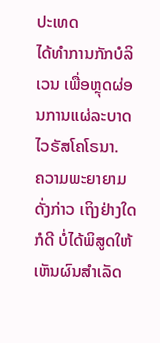ປະເທດ
ໄດ້ທຳການກັກບໍລິເວນ ເພື່ອຫຼຸດຜ່ອນການແຜ່ລະບາດ ໄວຣັສໂຄໂຣນາ.
ຄວາມພະຍາຍາມດັ່ງກ່າວ ເຖິງຢ່າງໃດກໍດີ ບໍ່ໄດ້ພິສູດໃຫ້ເຫັນຜົນສຳເລັດ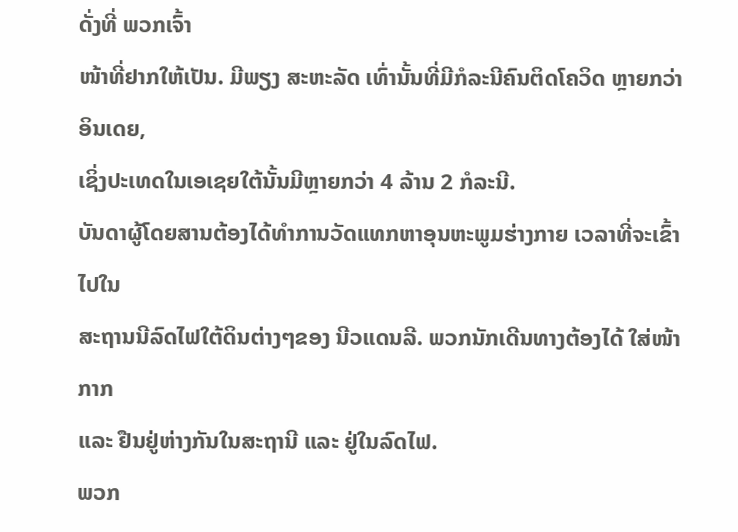ດັ່ງທີ່ ພວກເຈົ້າ
ໜ້າທີ່ຢາກໃຫ້ເປັນ. ມີພຽງ ສະຫະລັດ ເທົ່ານັ້ນທີ່ມີກໍລະນີຄົນຕິດໂຄວິດ ຫຼາຍກວ່າ ອິນເດຍ,
ເຊິ່ງປະເທດໃນເອເຊຍໃຕ້ນັ້ນມີຫຼາຍກວ່າ 4 ລ້ານ 2 ກໍລະນີ.
ບັນດາຜູ້ໂດຍສານຕ້ອງໄດ້ທຳການວັດແທກຫາອຸນຫະພູມຮ່າງກາຍ ເວລາທີ່ຈະເຂົ້າໄປໃນ
ສະຖານນີລົດໄຟໃຕ້ດິນຕ່າງໆຂອງ ນີວແດນລີ. ພວກນັກເດີນທາງຕ້ອງໄດ້ ໃສ່ໜ້າກາກ
ແລະ ຢືນຢູ່ຫ່າງກັນໃນສະຖານີ ແລະ ຢູ່ໃນລົດໄຟ.
ພວກ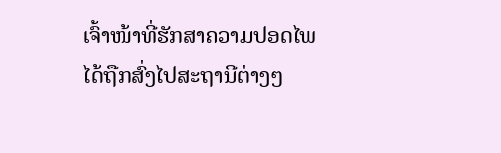ເຈົ້າໜ້າທີ່ຮັກສາຄວາມປອດໄພໄດ້ຖືກສົ່ງໄປສະຖານີຕ່າງໆ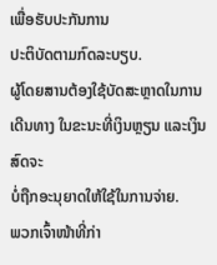ເພື່ອຮັບປະກັນການ
ປະຕິບັດຕາມກົດລະບຽບ.
ຜູ້ໂດຍສານຕ້ອງໃຊ້ບັດສະຫຼາດໃນການເດີນທາງ ໃນຂະນະທີ່ເງິນຫຼຽນ ແລະເງິນສົດຈະ
ບໍ່ຖືກອະນຸຍາດໃຫ້ໃຊ້ໃນການຈ່າຍ.
ພວກເຈົ້າໜ້າທີ່ກ່າ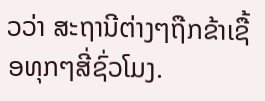ວວ່າ ສະຖານີຕ່າງໆຖືກຂ້າເຊື້ອທຸກໆສີ່ຊົ່ວໂມງ.